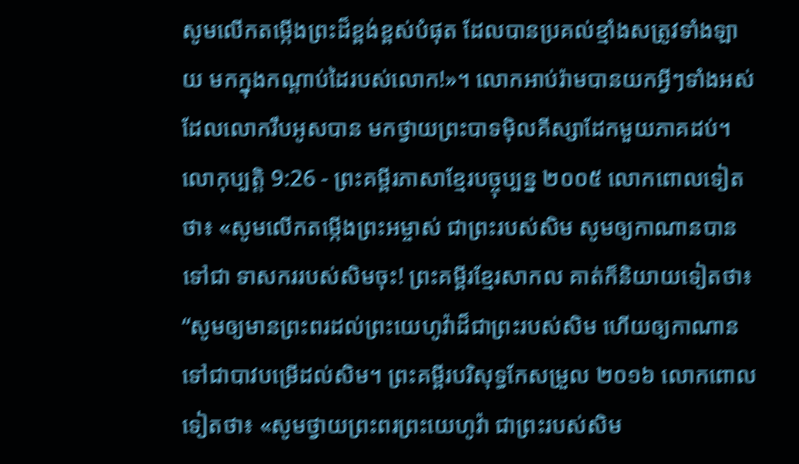សូមលើកតម្កើងព្រះដ៏ខ្ពង់ខ្ពស់បំផុត ដែលបានប្រគល់ខ្មាំងសត្រូវទាំងឡាយ មកក្នុងកណ្ដាប់ដៃរបស់លោក!»។ លោកអាប់រ៉ាមបានយកអ្វីៗទាំងអស់ដែលលោករឹបអូសបាន មកថ្វាយព្រះបាទម៉ិលគីស្សាដែកមួយភាគដប់។
លោកុប្បត្តិ 9:26 - ព្រះគម្ពីរភាសាខ្មែរបច្ចុប្បន្ន ២០០៥ លោកពោលទៀតថា៖ «សូមលើកតម្កើងព្រះអម្ចាស់ ជាព្រះរបស់សិម សូមឲ្យកាណានបានទៅជា ទាសកររបស់សិមចុះ! ព្រះគម្ពីរខ្មែរសាកល គាត់ក៏និយាយទៀតថា៖ “សូមឲ្យមានព្រះពរដល់ព្រះយេហូវ៉ាដ៏ជាព្រះរបស់សិម ហើយឲ្យកាណានទៅជាបាវបម្រើដល់សិម។ ព្រះគម្ពីរបរិសុទ្ធកែសម្រួល ២០១៦ លោកពោលទៀតថា៖ «សូមថ្វាយព្រះពរព្រះយេហូវ៉ា ជាព្រះរបស់សិម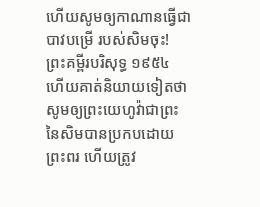ហើយសូមឲ្យកាណានធ្វើជាបាវបម្រើ របស់សិមចុះ! ព្រះគម្ពីរបរិសុទ្ធ ១៩៥៤ ហើយគាត់និយាយទៀតថា សូមឲ្យព្រះយេហូវ៉ាជាព្រះនៃសិមបានប្រកបដោយព្រះពរ ហើយត្រូវ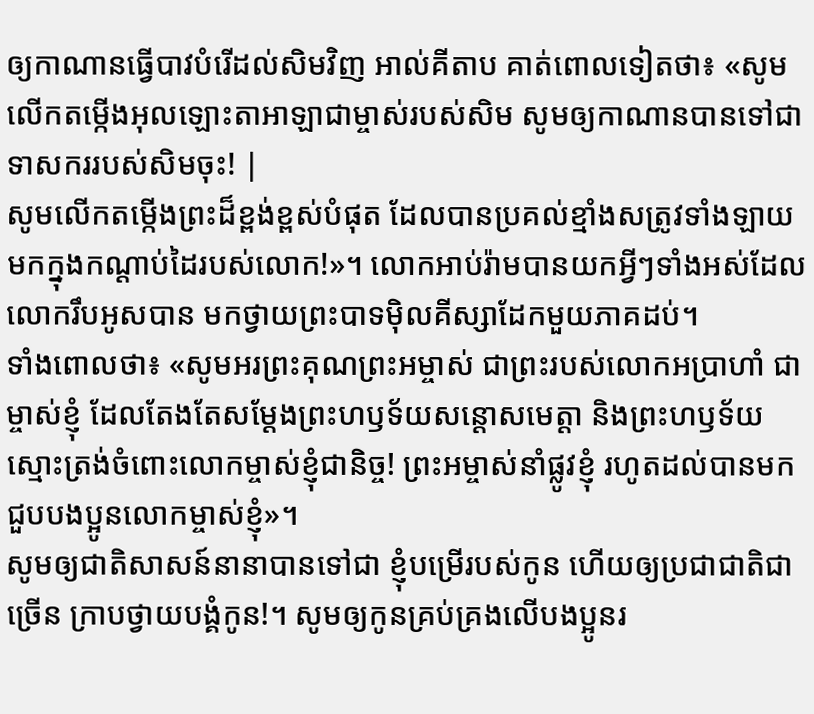ឲ្យកាណានធ្វើបាវបំរើដល់សិមវិញ អាល់គីតាប គាត់ពោលទៀតថា៖ «សូមលើកតម្កើងអុលឡោះតាអាឡាជាម្ចាស់របស់សិម សូមឲ្យកាណានបានទៅជា ទាសកររបស់សិមចុះ! |
សូមលើកតម្កើងព្រះដ៏ខ្ពង់ខ្ពស់បំផុត ដែលបានប្រគល់ខ្មាំងសត្រូវទាំងឡាយ មកក្នុងកណ្ដាប់ដៃរបស់លោក!»។ លោកអាប់រ៉ាមបានយកអ្វីៗទាំងអស់ដែលលោករឹបអូសបាន មកថ្វាយព្រះបាទម៉ិលគីស្សាដែកមួយភាគដប់។
ទាំងពោលថា៖ «សូមអរព្រះគុណព្រះអម្ចាស់ ជាព្រះរបស់លោកអប្រាហាំ ជាម្ចាស់ខ្ញុំ ដែលតែងតែសម្តែងព្រះហឫទ័យសន្តោសមេត្តា និងព្រះហឫទ័យស្មោះត្រង់ចំពោះលោកម្ចាស់ខ្ញុំជានិច្ច! ព្រះអម្ចាស់នាំផ្លូវខ្ញុំ រហូតដល់បានមកជួបបងប្អូនលោកម្ចាស់ខ្ញុំ»។
សូមឲ្យជាតិសាសន៍នានាបានទៅជា ខ្ញុំបម្រើរបស់កូន ហើយឲ្យប្រជាជាតិជាច្រើន ក្រាបថ្វាយបង្គំកូន!។ សូមឲ្យកូនគ្រប់គ្រងលើបងប្អូនរ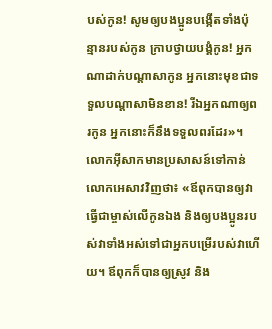បស់កូន! សូមឲ្យបងប្អូនបង្កើតទាំងប៉ុន្មានរបស់កូន ក្រាបថ្វាយបង្គំកូន! អ្នកណាដាក់បណ្ដាសាកូន អ្នកនោះមុខជាទទួលបណ្ដាសាមិនខាន! រីឯអ្នកណាឲ្យពរកូន អ្នកនោះក៏នឹងទទួលពរដែរ»។
លោកអ៊ីសាកមានប្រសាសន៍ទៅកាន់លោកអេសាវវិញថា៖ «ឪពុកបានឲ្យវាធ្វើជាម្ចាស់លើកូនឯង និងឲ្យបងប្អូនរបស់វាទាំងអស់ទៅជាអ្នកបម្រើរបស់វាហើយ។ ឪពុកក៏បានឲ្យស្រូវ និង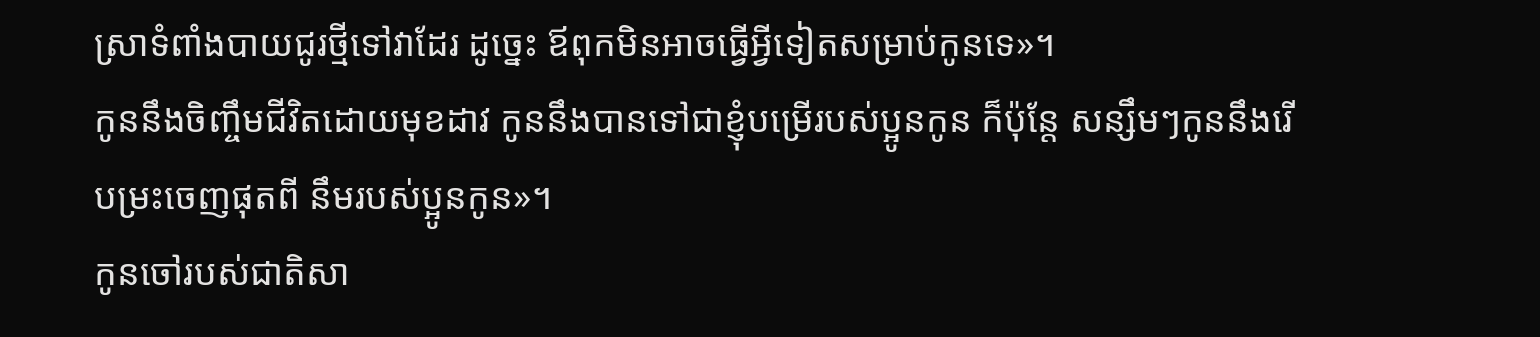ស្រាទំពាំងបាយជូរថ្មីទៅវាដែរ ដូច្នេះ ឪពុកមិនអាចធ្វើអ្វីទៀតសម្រាប់កូនទេ»។
កូននឹងចិញ្ចឹមជីវិតដោយមុខដាវ កូននឹងបានទៅជាខ្ញុំបម្រើរបស់ប្អូនកូន ក៏ប៉ុន្តែ សន្សឹមៗកូននឹងរើបម្រះចេញផុតពី នឹមរបស់ប្អូនកូន»។
កូនចៅរបស់ជាតិសា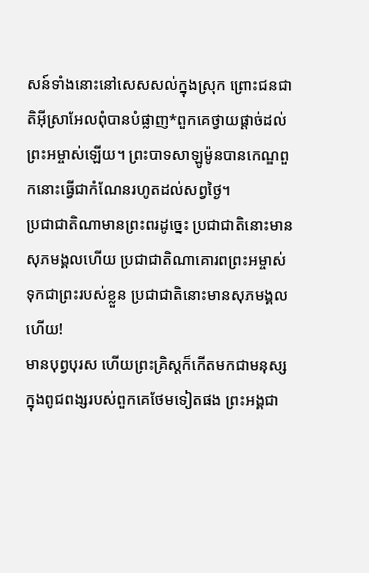សន៍ទាំងនោះនៅសេសសល់ក្នុងស្រុក ព្រោះជនជាតិអ៊ីស្រាអែលពុំបានបំផ្លាញ*ពួកគេថ្វាយផ្ដាច់ដល់ព្រះអម្ចាស់ឡើយ។ ព្រះបាទសាឡូម៉ូនបានកេណ្ឌពួកនោះធ្វើជាកំណែនរហូតដល់សព្វថ្ងៃ។
ប្រជាជាតិណាមានព្រះពរដូច្នេះ ប្រជាជាតិនោះមានសុភមង្គលហើយ ប្រជាជាតិណាគោរពព្រះអម្ចាស់ ទុកជាព្រះរបស់ខ្លួន ប្រជាជាតិនោះមានសុភមង្គលហើយ!
មានបុព្វបុរស ហើយព្រះគ្រិស្តក៏កើតមកជាមនុស្សក្នុងពូជពង្សរបស់ពួកគេថែមទៀតផង ព្រះអង្គជា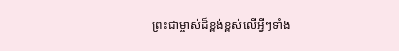ព្រះជាម្ចាស់ដ៏ខ្ពង់ខ្ពស់លើអ្វីៗទាំង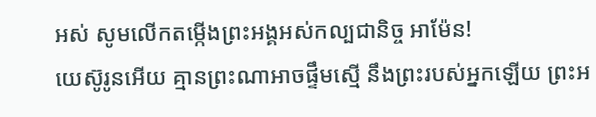អស់ សូមលើកតម្កើងព្រះអង្គអស់កល្បជានិច្ច អាម៉ែន!
យេស៊ូរូនអើយ គ្មានព្រះណាអាចផ្ទឹមស្មើ នឹងព្រះរបស់អ្នកឡើយ ព្រះអ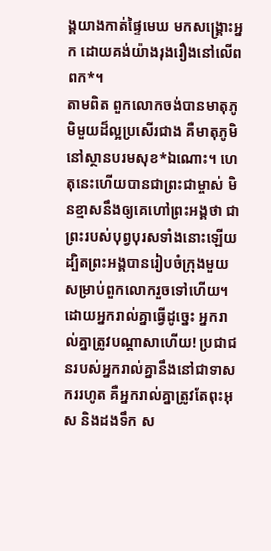ង្គយាងកាត់ផ្ទៃមេឃ មកសង្គ្រោះអ្នក ដោយគង់យ៉ាងរុងរឿងនៅលើពពក*។
តាមពិត ពួកលោកចង់បានមាតុភូមិមួយដ៏ល្អប្រសើរជាង គឺមាតុភូមិនៅស្ថានបរមសុខ*ឯណោះ។ ហេតុនេះហើយបានជាព្រះជាម្ចាស់ មិនខ្មាសនឹងឲ្យគេហៅព្រះអង្គថា ជាព្រះរបស់បុព្វបុរសទាំងនោះឡើយ ដ្បិតព្រះអង្គបានរៀបចំក្រុងមួយ សម្រាប់ពួកលោករួចទៅហើយ។
ដោយអ្នករាល់គ្នាធ្វើដូច្នេះ អ្នករាល់គ្នាត្រូវបណ្ដាសាហើយ! ប្រជាជនរបស់អ្នករាល់គ្នានឹងនៅជាទាសកររហូត គឺអ្នករាល់គ្នាត្រូវតែពុះអុស និងដងទឹក ស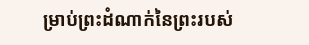ម្រាប់ព្រះដំណាក់នៃព្រះរបស់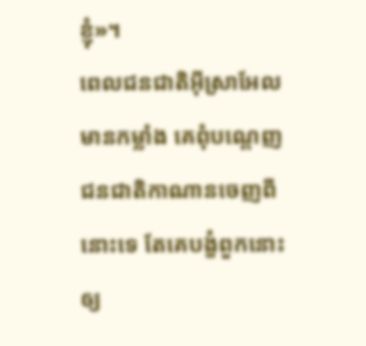ខ្ញុំ»។
ពេលជនជាតិអ៊ីស្រាអែលមានកម្លាំង គេពុំបណ្ដេញជនជាតិកាណានចេញពីនោះទេ តែគេបង្ខំពួកនោះឲ្យ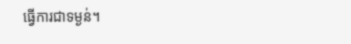ធ្វើការជាទម្ងន់។